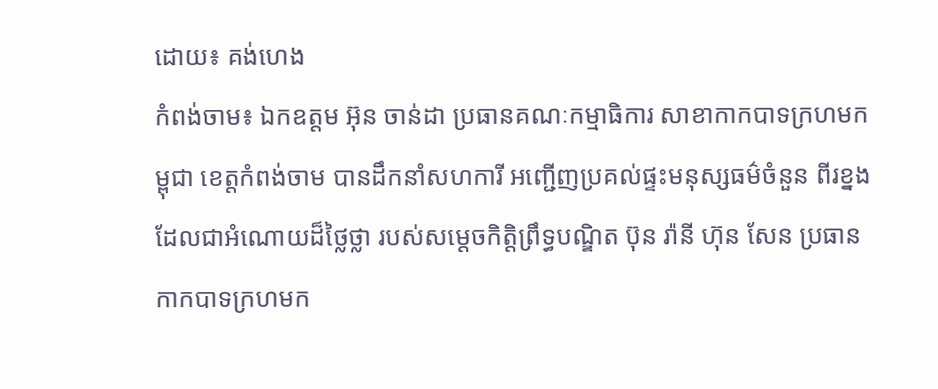ដោយ៖ គង់ហេង
កំពង់ចាម៖ ឯកឧត្តម អ៊ុន ចាន់ដា ប្រធានគណៈកម្មាធិការ សាខាកាកបាទក្រហមកម្ពុជា ខេត្តកំពង់ចាម បានដឹកនាំសហការី អញ្ជើញប្រគល់ផ្ទះមនុស្សធម៌ចំនួន ពីរខ្នង ដែលជាអំណោយដ៏ថ្លៃថ្លា របស់សម្តេចកិត្តិព្រឹទ្ធបណ្ឌិត ប៊ុន រ៉ានី ហ៊ុន សែន ប្រធានកាកបាទក្រហមក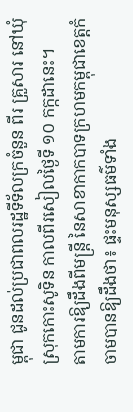ម្ពុជា ជូនដល់ប្រជាពលរដ្ឋទីទ័លក្រចំនួន ពីរ គ្រួសារ នៅឃុំ ស្រុកកោះសូទិន កាលពីរសៀលថ្ងៃទី ១០ កក្កដានេះ។
តាមការឱ្យដឹងពីមន្រ្តី នៃសាខាកាកបាទក្រហមកម្ពុជាខេត្តកំចាមបានឱ្យដឹងថា៖ ផ្ទះមនុស្សធម៌ទាំង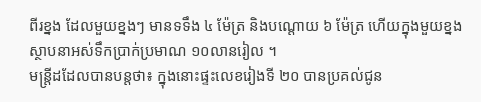ពីរខ្នង ដែលមួយខ្នងៗ មានទទឹង ៤ ម៉ែត្រ និងបណ្តោយ ៦ ម៉ែត្រ ហើយក្នុងមួយខ្នងស្ថាបនាអស់ទឹកប្រាក់ប្រមាណ ១០លានរៀល ។
មន្រ្តីដដែលបានបន្តថា៖ ក្នុងនោះផ្ទះលេខរៀងទី ២០ បានប្រគល់ជូន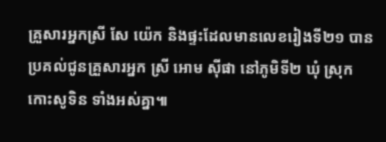គ្រួសារអ្នកស្រី សែ យ៉េក និងផ្ទះដែលមានលេខរៀងទី២១ បានប្រគល់ជូនគ្រួសារអ្នក ស្រី អោម ស៊ីផា នៅភូមិទី២ ឃុំ ស្រុកកោះសូទិន ទាំងអស់គ្នា៕